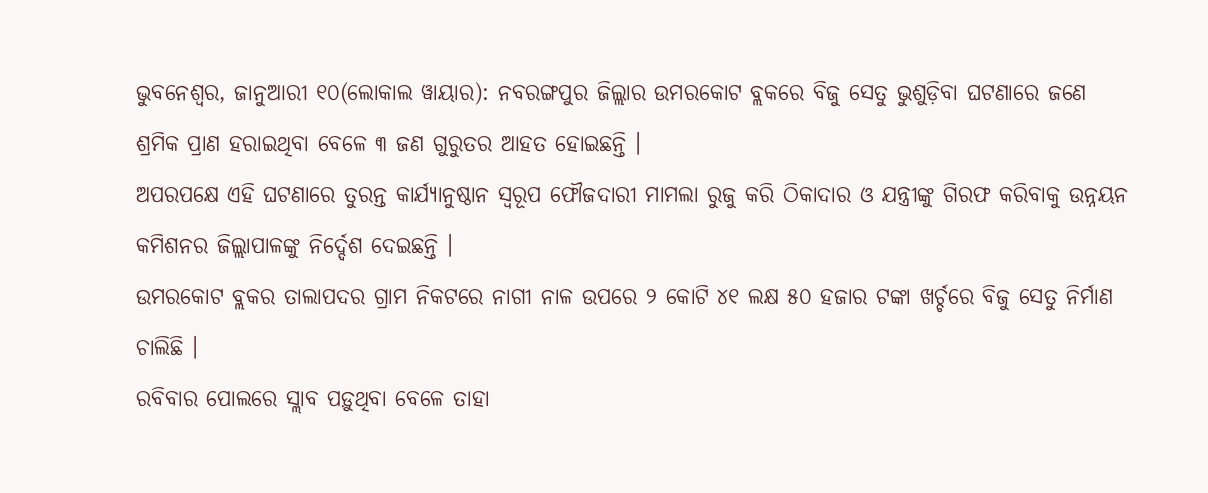ଭୁବନେଶ୍ୱର, ଜାନୁଆରୀ ୧୦(ଲୋକାଲ ୱାୟାର): ନବରଙ୍ଗପୁର ଜିଲ୍ଲାର ଉମରକୋଟ ବ୍ଲକରେ ବିଜୁ ସେତୁ ଭୁଶୁଡ଼ିବା ଘଟଣାରେ ଜଣେ ଶ୍ରମିକ ପ୍ରାଣ ହରାଇଥିବା ବେଳେ ୩ ଜଣ ଗୁରୁତର ଆହତ ହୋଇଛନ୍ତି ।
ଅପରପକ୍ଷେ ଏହି ଘଟଣାରେ ତୁରନ୍ତ କାର୍ଯ୍ୟାନୁଷ୍ଠାନ ସ୍ୱରୂପ ଫୌଜଦାରୀ ମାମଲା ରୁଜୁ କରି ଠିକାଦାର ଓ ଯନ୍ତ୍ରୀଙ୍କୁ ଗିରଫ କରିବାକୁ ଉନ୍ନୟନ କମିଶନର ଜିଲ୍ଲାପାଳଙ୍କୁ ନିର୍ଦ୍ଦେଶ ଦେଇଛନ୍ତି ।
ଉମରକୋଟ ବ୍ଲକର ତାଲାପଦର ଗ୍ରାମ ନିକଟରେ ନାଗୀ ନାଳ ଉପରେ ୨ କୋଟି ୪୧ ଲକ୍ଷ ୫୦ ହଜାର ଟଙ୍କା ଖର୍ଚ୍ଚରେ ବିଜୁ ସେତୁ ନିର୍ମାଣ ଚାଲିଛି ।
ରବିବାର ପୋଲରେ ସ୍ଲାବ ପଡ଼ୁଥିବା ବେଳେ ତାହା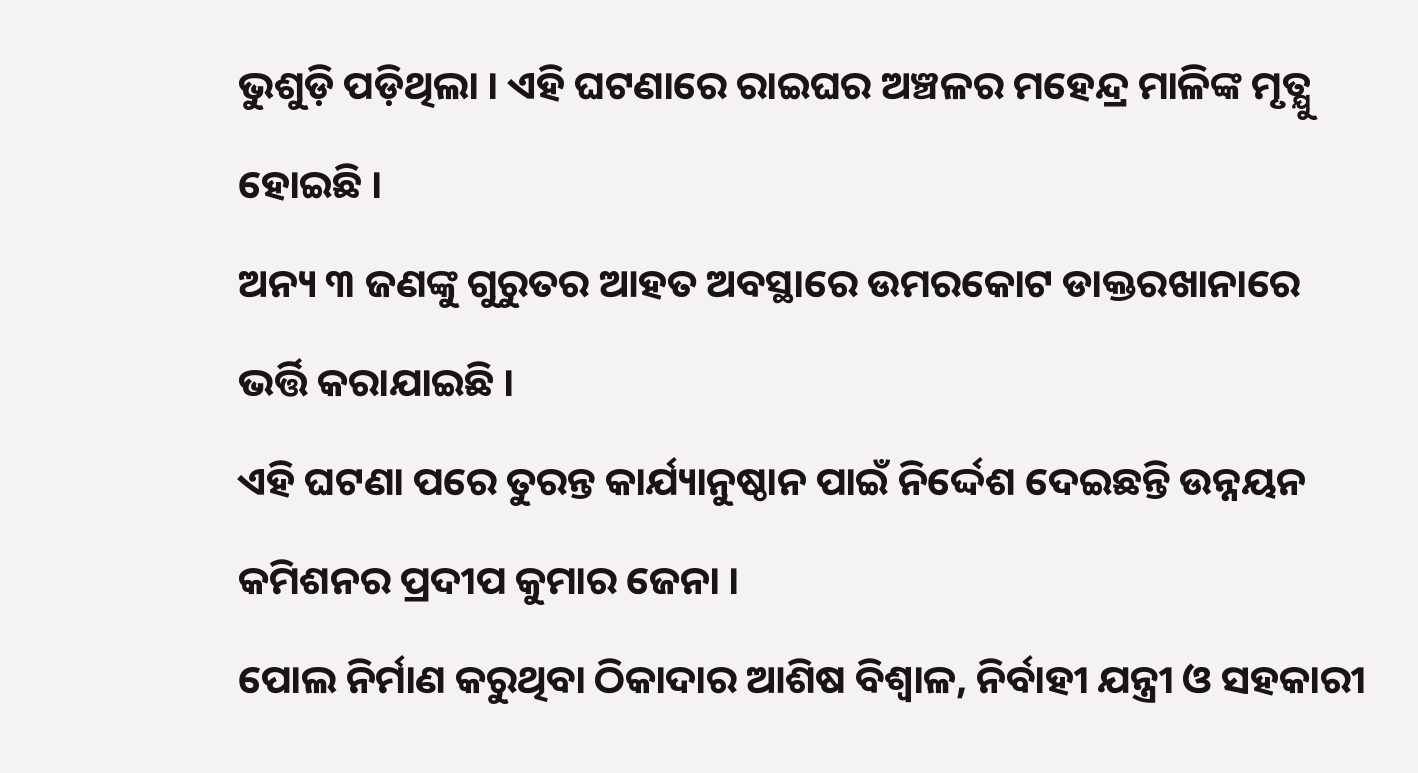ଭୁଶୁଡ଼ି ପଡ଼ିଥିଲା । ଏହି ଘଟଣାରେ ରାଇଘର ଅଞ୍ଚଳର ମହେନ୍ଦ୍ର ମାଳିଙ୍କ ମୃତ୍ଯୁ ହୋଇଛି ।
ଅନ୍ୟ ୩ ଜଣଙ୍କୁ ଗୁରୁତର ଆହତ ଅବସ୍ଥାରେ ଉମରକୋଟ ଡାକ୍ତରଖାନାରେ ଭର୍ତ୍ତି କରାଯାଇଛି ।
ଏହି ଘଟଣା ପରେ ତୁରନ୍ତ କାର୍ଯ୍ୟାନୁଷ୍ଠାନ ପାଇଁ ନିର୍ଦ୍ଦେଶ ଦେଇଛନ୍ତି ଉନ୍ନୟନ କମିଶନର ପ୍ରଦୀପ କୁମାର ଜେନା ।
ପୋଲ ନିର୍ମାଣ କରୁଥିବା ଠିକାଦାର ଆଶିଷ ବିଶ୍ୱାଳ, ନିର୍ବାହୀ ଯନ୍ତ୍ରୀ ଓ ସହକାରୀ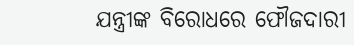ଯନ୍ତ୍ରୀଙ୍କ ବିରୋଧରେ ଫୌଜଦାରୀ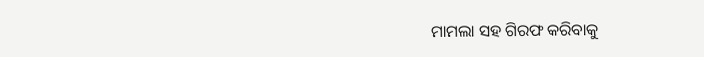ମାମଲା ସହ ଗିରଫ କରିବାକୁ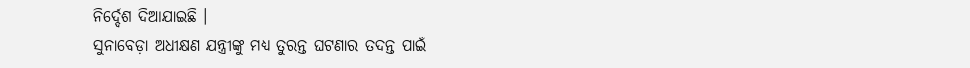ନିର୍ଦ୍ଦେଶ ଦିଆଯାଇଛି ।
ସୁନାବେଡ଼ା ଅଧୀକ୍ଷଣ ଯନ୍ତ୍ରୀଙ୍କୁ ମଧ୍ୟ ତୁରନ୍ତ ଘଟଣାର ତଦନ୍ତ ପାଇଁ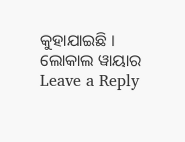କୁହାଯାଇଛି ।
ଲୋକାଲ ୱାୟାର
Leave a Reply